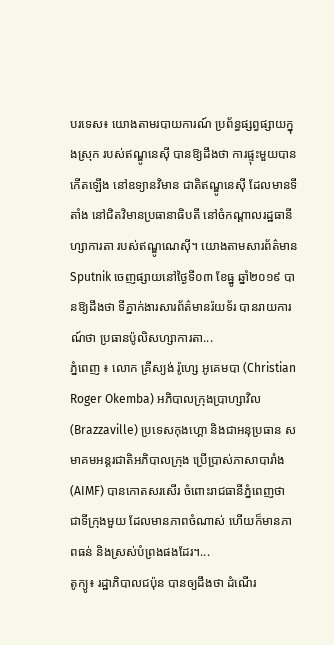បរទេស៖ យោងតាមរបាយការណ៍ ប្រព័ន្ធផ្សព្វផ្សាយក្នុងស្រុក របស់ឥណ្ឌូនេស៊ី បានឱ្យដឹងថា ការផ្ទុះមួយបានកើតឡើង នៅឧទ្យានវិមាន ជាតិឥណ្ឌូនេស៊ី ដែលមានទីតាំង នៅជិតវិមានប្រធានាធិបតី នៅចំកណ្តាលរដ្ឋធានី ហ្សាការតា របស់ឥណ្ឌូណេស៊ី។ យោងតាមសារព័ត៌មាន Sputnik ចេញផ្សាយនៅថ្ងៃទី០៣ ខែធ្នូ ឆ្នាំ២០១៩ បានឱ្យដឹងថា ទីភ្នាក់ងារសារព័ត៌មានរ៉យទ័រ បានរាយការណ៍ថា ប្រធានប៉ូលិសហ្សាការតា...
ភ្នំពេញ ៖ លោក គ្រីស្យង់ រ៉ូហ្សេ អូគេមបា (Christian Roger Okemba) អភិបាលក្រុងប្រាហ្សាវិល (Brazzaville) ប្រទេសកុងហ្គោ និងជាអនុប្រធាន សមាគមអន្តរជាតិអភិបាលក្រុង ប្រើប្រាស់ភាសាបារាំង (AIMF) បានកោតសរសើរ ចំពោះរាជធានីភ្នំពេញថា ជាទីក្រុងមួយ ដែលមានភាពចំណាស់ ហើយក៏មានភាពធន់ និងស្រស់បំព្រងផងដែរ។...
តូក្យូ៖ រដ្ឋាភិបាលជប៉ុន បានឲ្យដឹងថា ដំណើរ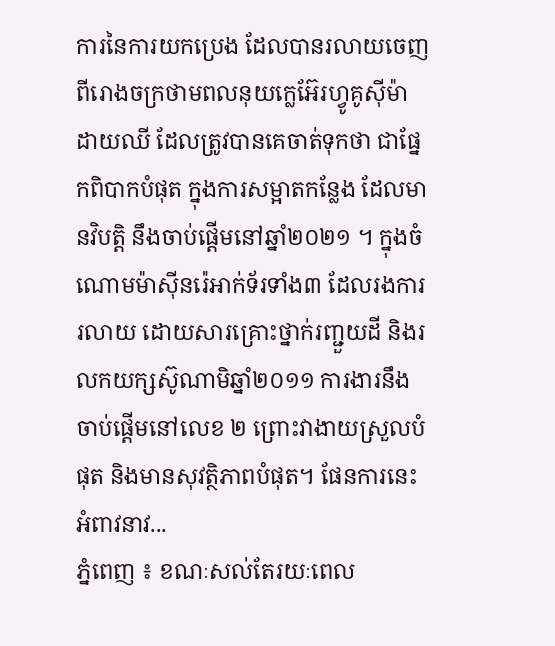ការនៃការយកប្រេង ដែលបានរលាយចេញ ពីរោងចក្រថាមពលនុយក្លេអ៊ែរហ្វូគូស៊ីម៉ា ដាយឈី ដែលត្រូវបានគេចាត់ទុកថា ជាផ្នែកពិបាកបំផុត ក្នុងការសម្អាតកន្លែង ដែលមានវិបត្តិ នឹងចាប់ផ្តើមនៅឆ្នាំ២០២១ ។ ក្នុងចំណោមម៉ាស៊ីនរ៉េអាក់ទ័រទាំង៣ ដែលរងការរលាយ ដោយសារគ្រោះថ្នាក់រញ្ជួយដី និងរលកយក្សស៊ូណាមិឆ្នាំ២០១១ ការងារនឹងចាប់ផ្តើមនៅលេខ ២ ព្រោះវាងាយស្រួលបំផុត និងមានសុវត្ថិភាពបំផុត។ ផែនការនេះអំពាវនាវ...
ភ្នំពេញ ៖ ខណៈសល់តែរយៈពេល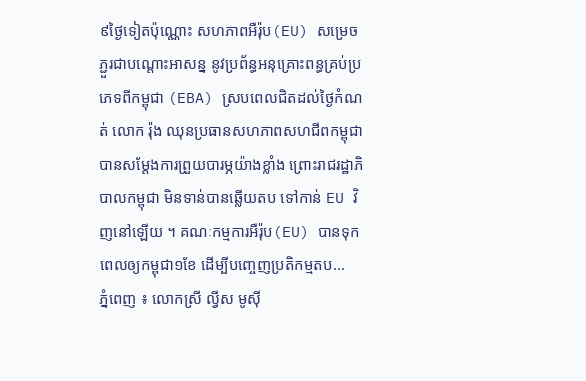៩ថ្ងៃទៀតប៉ុណ្ណោះ សហភាពអឺរ៉ុប(EU) សម្រេចភ្ជួរជាបណ្តោះអាសន្ន នូវប្រព័ន្ធអនុគ្រោះពន្ធគ្រប់ប្រភេទពីកម្ពុជា (EBA) ស្របពេលជិតដល់ថ្ងៃកំណត់ លោក រ៉ុង ឈុនប្រធានសហភាពសហជីពកម្ពុជា បានសម្ដែងការព្រួយបារម្ភយ៉ាងខ្លាំង ព្រោះរាជរដ្ឋាភិបាលកម្ពុជា មិនទាន់បានឆ្លើយតប ទៅកាន់ EU វិញនៅឡើយ ។ គណៈកម្មការអឺរ៉ុប(EU) បានទុកពេលឲ្យកម្ពុជា១ខែ ដើម្បីបញ្ចេញប្រតិកម្មតប...
ភ្នំពេញ ៖ លោកស្រី ល្វីស មូស៊ី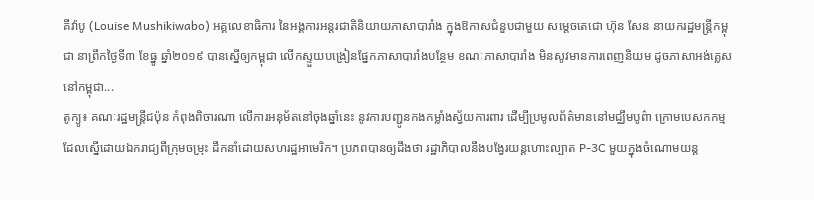គីវ៉ាបូ (Louise Mushikiwabo) អគ្គលេខាធិការ នៃអង្គការអន្តរជាតិនិយាយភាសាបារាំង ក្នុងឱកាសជំនួបជាមួយ សម្តេចតេជោ ហ៊ុន សែន នាយករដ្ឋមន្រ្តីកម្ពុជា នាព្រឹកថ្ងៃទី៣ ខែធ្នូ ឆ្នាំ២០១៩ បានស្នើឲ្យកម្ពុជា លើកស្ទួយបង្រៀនផ្នែកភាសាបារាំងបន្ថែម ខណៈភាសាបារាំង មិនសូវមានការពេញនិយម ដូចភាសាអង់គ្លេសនៅកម្ពុជា...
តូក្យូ៖ គណៈរដ្ឋមន្រ្តីជប៉ុន កំពុងពិចារណា លើការអនុម័តនៅចុងឆ្នាំនេះ នូវការបញ្ជូនកងកម្លាំងស្វ័យការពារ ដើម្បីប្រមូលព័ត៌មាននៅមជ្ឈឹមបូព៌ា ក្រោមបេសកកម្ម ដែលស្នើដោយឯករាជ្យពីក្រុមចម្រុះ ដឹកនាំដោយសហរដ្ឋអាមេរិក។ ប្រភពបានឲ្យដឹងថា រដ្ឋាភិបាលនឹងបង្វែរយន្តហោះល្បាត P-3C មួយក្នុងចំណោមយន្ត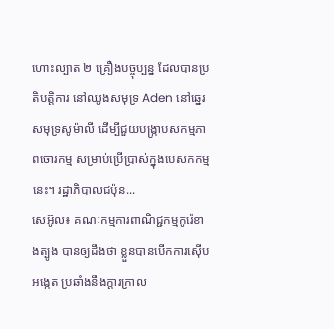ហោះល្បាត ២ គ្រឿងបច្ចុប្បន្ន ដែលបានប្រតិបត្ដិការ នៅឈូងសមុទ្រ Aden នៅឆ្នេរសមុទ្រសូម៉ាលី ដើម្បីជួយបង្ក្រាបសកម្មភាពចោរកម្ម សម្រាប់ប្រើប្រាស់ក្នុងបេសកកម្មនេះ។ រដ្ឋាភិបាលជប៉ុន...
សេអ៊ូល៖ គណៈកម្មការពាណិជ្ជកម្មកូរ៉េខាងត្បូង បានឲ្យដឹងថា ខ្លួនបានបើកការស៊ើបអង្កេត ប្រឆាំងនឹងក្តារក្រាល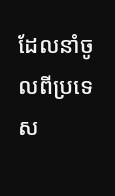ដែលនាំចូលពីប្រទេស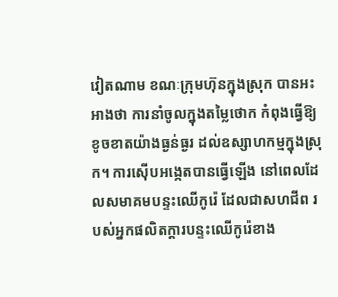វៀតណាម ខណៈក្រុមហ៊ុនក្នុងស្រុក បានអះអាងថា ការនាំចូលក្នុងតម្លៃថោក កំពុងធ្វើឱ្យខូចខាតយ៉ាងធ្ងន់ធ្ងរ ដល់ឧស្សាហកម្មក្នុងស្រុក។ ការស៊ើបអង្កេតបានធ្វើឡើង នៅពេលដែលសមាគមបន្ទះឈើកូរ៉េ ដែលជាសហជីព របស់អ្នកផលិតក្តារបន្ទះឈើកូរ៉េខាង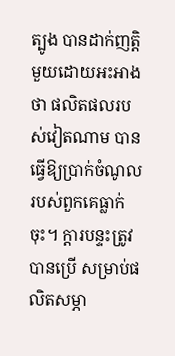ត្បូង បានដាក់ញត្តិមួយដោយអះអាងថា ផលិតផលរបស់វៀតណាម បានធ្វើឱ្យប្រាក់ចំណូល របស់ពួកគេធ្លាក់ចុះ។ ក្តារបន្ទះត្រូវបានប្រើ សម្រាប់ផលិតសម្ភា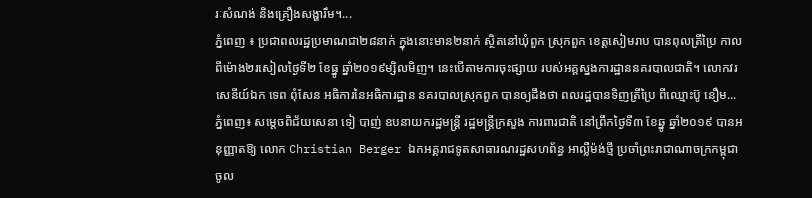រៈសំណង់ និងគ្រឿងសង្ហារឹម។...
ភ្នំពេញ ៖ ប្រជាពលរដ្ឋប្រមាណជា២៨នាក់ ក្នុងនោះមាន២នាក់ ស្ថិតនៅឃុំពួក ស្រុកពួក ខេត្តសៀមរាប បានពុលត្រីប្រៃ កាលពីម៉ោង២រសៀលថ្ងៃទី២ ខែធ្នូ ឆ្នាំ២០១៩ម្សិលមិញ។ នេះបើតាមការចុះផ្សាយ របស់អគ្គស្នងការដ្ឋាននគរបាលជាតិ។ លោកវរសេនីយ៍ឯក ទេព ពុំសែន អធិការនៃអធិការដ្ឋាន នគរបាលស្រុកពួក បានឲ្យដឹងថា ពលរដ្ឋបានទិញត្រីប្រៃ ពីឈ្មោះប៊ូ នឿម...
ភ្នំពេញ៖ សម្តេចពិជ័យសេនា ទៀ បាញ់ ឧបនាយករដ្ឋមន្ត្រី រដ្ឋមន្ត្រីក្រសួង ការពារជាតិ នៅព្រឹកថ្ងៃទី៣ ខែឆ្នូ ឆ្នាំ២០១៩ បានអនុញ្ញាតឱ្យ លោក Christian Berger ឯកអគ្គរាជទូតសាធារណរដ្ឋសហព័ន្ធ អាល្លឺម៉ង់ថ្មី ប្រចាំព្រះរាជាណាចក្រកម្ពុជា ចូល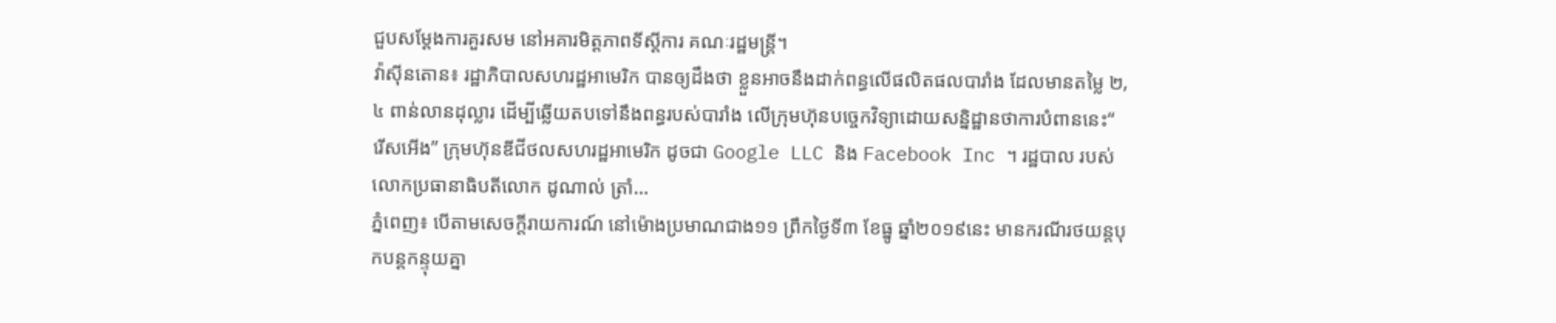ជួបសម្តែងការគួរសម នៅអគារមិត្តភាពទីស្តីការ គណៈរដ្ឋមន្ត្រី។
វ៉ាស៊ីនតោន៖ រដ្ឋាភិបាលសហរដ្ឋអាមេរិក បានឲ្យដឹងថា ខ្លួនអាចនឹងដាក់ពន្ធលើផលិតផលបារាំង ដែលមានតម្លៃ ២,៤ ពាន់លានដុល្លារ ដើម្បីឆ្លើយតបទៅនឹងពន្ធរបស់បារាំង លើក្រុមហ៊ុនបច្ចេកវិទ្យាដោយសន្និដ្ឋានថាការបំពាននេះ“ រើសអើង” ក្រុមហ៊ុនឌីជីថលសហរដ្ឋអាមេរិក ដូចជា Google LLC និង Facebook Inc ។ រដ្ឋបាល របស់លោកប្រធានាធិបតីលោក ដូណាល់ ត្រាំ...
ភ្នំពេញ៖ បើតាមសេចក្តីរាយការណ៍ នៅម៉ោងប្រមាណជាង១១ ព្រឹកថ្ងៃទី៣ ខែធ្នូ ឆ្នាំ២០១៩នេះ មានករណីរថយន្តបុកបន្តកន្ទុយគ្នា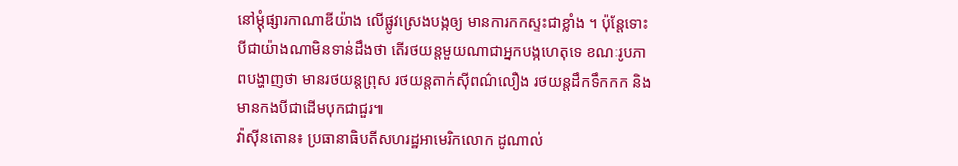នៅម្តុំផ្សារកាណាឌីយ៉ាង លើផ្លូវស្រេងបង្កឲ្យ មានការកកស្ទះជាខ្លាំង ។ ប៉ុន្តែទោះបីជាយ៉ាងណាមិនទាន់ដឹងថា តើរថយន្តមួយណាជាអ្នកបង្កហេតុទេ ខណៈរូបភាពបង្ហាញថា មានរថយន្តព្រុស រថយន្តតាក់ស៊ីពណ៌លឿង រថយន្តដឹកទឹកកក និងមានកងបីជាដើមបុកជាជួរ៕
វ៉ាស៊ីនតោន៖ ប្រធានាធិបតីសហរដ្ឋអាមេរិកលោក ដូណាល់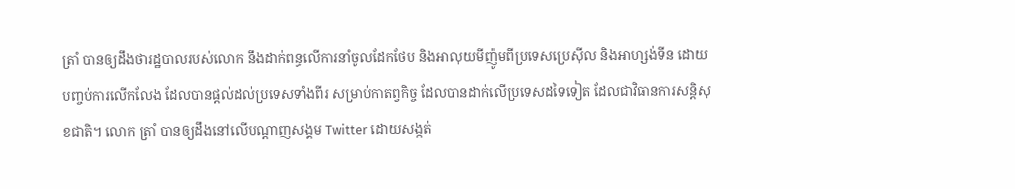ត្រាំ បានឲ្យដឹងថារដ្ឋបាលរបស់លោក នឹងដាក់ពន្ធលើការនាំចូលដែកថែប និងអាលុយមីញ៉ូមពីប្រទេសប្រេស៊ីល និងអាហ្សង់ទីន ដោយបញ្ចប់ការលើកលែង ដែលបានផ្តល់ដល់ប្រទេសទាំងពីរ សម្រាប់កាតព្វកិច្ច ដែលបានដាក់លើប្រទេសដទៃទៀត ដែលជាវិធានការសន្តិសុខជាតិ។ លោក ត្រាំ បានឲ្យដឹងនៅលើបណ្តាញសង្គម Twitter ដោយសង្កត់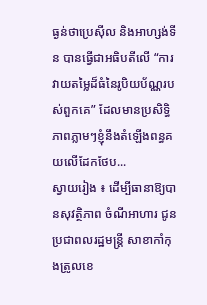ធ្ងន់ថាប្រេស៊ីល និងអាហ្សង់ទីន បានធ្វើជាអធិបតីលើ “ការវាយតម្លៃដ៏ធំនៃរូបិយប័ណ្ណរបស់ពួកគេ” ដែលមានប្រសិទ្ធិភាពភ្លាមៗខ្ញុំនឹងតំឡើងពន្ធគយលើដែកថែប...
ស្វាយរៀង ៖ ដើម្បីធានាឱ្យបានសុវត្ថិភាព ចំណីអាហារ ជូនប្រជាពលរដ្ឋមន្ត្រី សាខាកាំកុងត្រូលខេ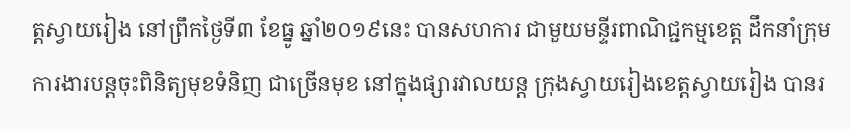ត្តស្វាយរៀង នៅព្រឹកថ្ងៃទី៣ ខែធ្នូ ឆ្នាំ២០១៩នេះ បានសហការ ជាមួយមន្ទីរពាណិជ្ជកម្មខេត្ត ដឹកនាំក្រុមការងារបន្តចុះពិនិត្យមុខទំនិញ ជាច្រើនមុខ នៅក្នុងផ្សារវាលយន្ត ក្រុងស្វាយរៀងខេត្តស្វាយរៀង បានរ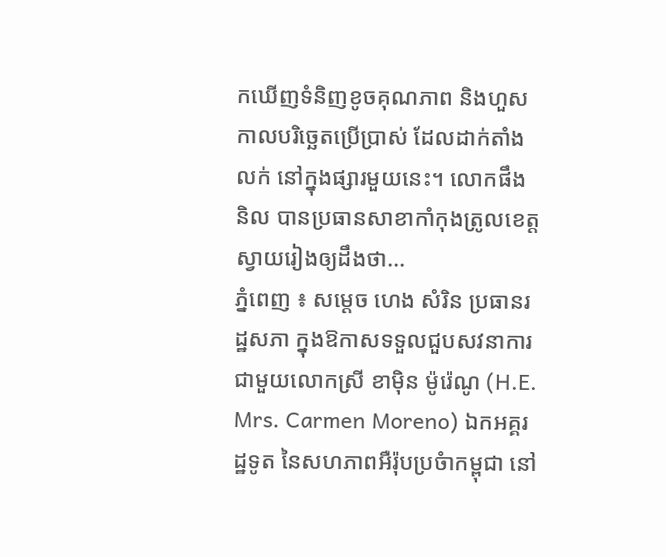កឃើញទំនិញខូចគុណភាព និងហួសកាលបរិច្ឆេតប្រើប្រាស់ ដែលដាក់តាំងលក់ នៅក្នុងផ្សារមួយនេះ។ លោកផឹង និល បានប្រធានសាខាកាំកុងត្រូលខេត្តស្វាយរៀងឲ្យដឹងថា...
ភ្នំពេញ ៖ សម្តេច ហេង សំរិន ប្រធានរដ្ឋសភា ក្នុងឱកាសទទួលជួបសវនាការ ជាមួយលោកស្រី ខាម៉ិន ម៉ូរ៉េណូ (H.E. Mrs. Carmen Moreno) ឯកអគ្គរដ្ឋទូត នៃសហភាពអឺរ៉ុបប្រចំាកម្ពុជា នៅ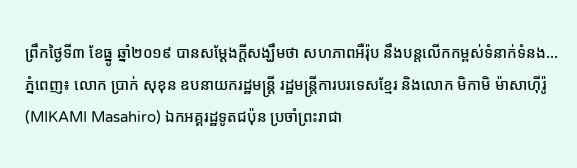ព្រឹកថ្ងៃទី៣ ខែធ្នូ ឆ្នាំ២០១៩ បានសម្តែងក្តីសង្ឃឹមថា សហភាពអឺរ៉ុប នឹងបន្តលើកកម្ពស់ទំនាក់ទំនង...
ភ្នំពេញ៖ លោក ប្រាក់ សុខុន ឧបនាយករដ្ឋមន្ត្រី រដ្ឋមន្ត្រីការបរទេសខ្មែរ និងលោក មិកាមិ ម៉ាសាហ៊ីរ៉ូ (MIKAMI Masahiro) ឯកអគ្គរដ្ឋទូតជប៉ុន ប្រចាំព្រះរាជា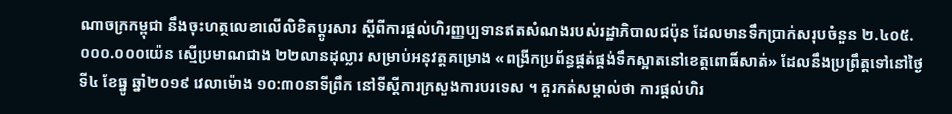ណាចក្រកម្ពុជា នឹងចុះហត្ថលេខាលើលិខិតប្ដូរសារ ស្ដីពីការផ្ដល់ហិរញ្ញប្បទានឥតសំណងរបស់រដ្ឋាភិបាលជប៉ុន ដែលមានទឹកប្រាក់សរុបចំនួន ២.៤០៥.០០០.០០០យ៉េន ស្មេីប្រមាណជាង ២២លានដុល្លារ សម្រាប់អនុវត្តគម្រោង «ពង្រីកប្រព័ន្ធផ្គត់ផ្គង់ទឹកស្អាតនៅខេត្តពោធិ៍សាត់» ដែលនឹងប្រព្រឹត្តទៅនៅថ្ងៃទី៤ ខែធ្នូ ឆ្នាំ២០១៩ វេលាម៉ោង ១០:៣០នាទីព្រឹក នៅទីស្ដីការក្រសួងការបរទេស ។ គួរកត់សម្គាល់ថា ការផ្ដល់ហិរ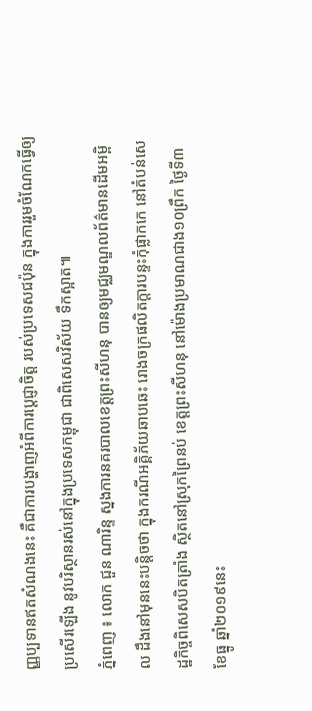ញ្ញប្បទានឥតសំណងនេះ គឺជាការបង្ហាញអំពីការបេ្តជ្ញាចិត្ត របស់ប្រទេសជប៉ុន ក្នុងការរួមចំណែកធ្វើឲ្យប្រសើរឡើង នូវបរិស្ថានរស់នៅក្នុងប្រទេសកម្ពុជា ជាពិសេសវិស័យ ទឹកស្អាត៕
ភ្នំពេញ ៖ លោក ជួន ណារិន្ទ ស្នងការនគរបាលខេត្តព្រះសីហនុ បានឲ្យមជ្ឈមណ្ឌលព័ត៌មានដើមអម្ពិល ដឹងនៅមុននេះបន្តិចថា ក្នុងករណីអគ្គិភ័យឆាបឆេះ រោងចក្រផលិតក្តារបន្ទះកុំផ្លាកកេ នៅតំបន់សេដ្ឋកិច្ចពិសេសបិតត្រាំង ស្ថិតនៅស្រុកព្រៃនប់ ខេត្តព្រះសីហនុ នៅម៉ោងប្រមាណជាង១០ព្រឹក ថ្ងៃទី៣ ខែធ្នូ ឆ្នាំ២០១៩នេះ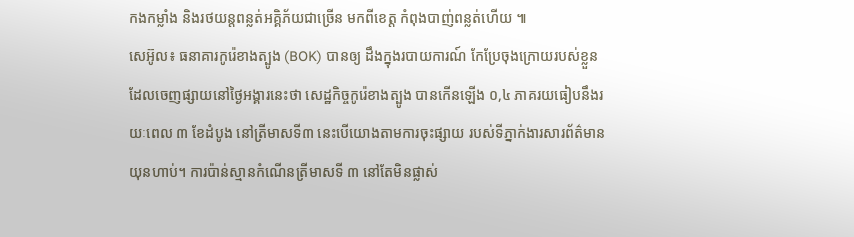កងកម្លាំង និងរថយន្តពន្លត់អគ្គិភ័យជាច្រើន មកពីខេត្ត កំពុងបាញ់ពន្លត់ហើយ ៕
សេអ៊ូល៖ ធនាគារកូរ៉េខាងត្បូង (BOK) បានឲ្យ ដឹងក្នុងរបាយការណ៍ កែប្រែចុងក្រោយរបស់ខ្លួន ដែលចេញផ្សាយនៅថ្ងៃអង្គារនេះថា សេដ្ឋកិច្ចកូរ៉េខាងត្បូង បានកើនឡើង ០,៤ ភាគរយធៀបនឹងរយៈពេល ៣ ខែដំបូង នៅត្រីមាសទី៣ នេះបើយោងតាមការចុះផ្សាយ របស់ទីភ្នាក់ងារសារព័ត៌មាន យុនហាប់។ ការប៉ាន់ស្មានកំណើនត្រីមាសទី ៣ នៅតែមិនផ្លាស់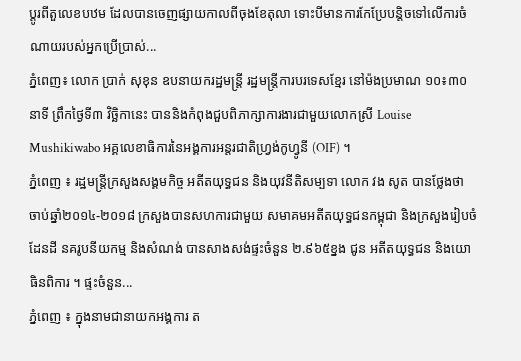ប្តូរពីតួលេខបឋម ដែលបានចេញផ្សាយកាលពីចុងខែតុលា ទោះបីមានការកែប្រែបន្តិចទៅលើការចំណាយរបស់អ្នកប្រើប្រាស់...
ភ្នំពេញ៖ លោក ប្រាក់ សុខុន ឧបនាយករដ្ឋមន្ត្រី រដ្ឋមន្ត្រីការបរទេសខ្មែរ នៅម៉ងប្រមាណ ១០៖៣០នាទី ព្រឹកថ្ងៃទី៣ វិច្ឆិកានេះ បាននិងកំពុងជួបពិភាក្សាការងារជាមួយលោកស្រី Louise Mushikiwabo អគ្គលេខាធិការនៃអង្គការអន្តរជាតិហ្វ្រង់កូហ្វូនី (OIF) ។
ភ្នំពេញ ៖ រដ្ឋមន្ត្រីក្រសួងសង្គមកិច្ច អតីតយុទ្ធជន និងយុវនីតិសម្បទា លោក វង សូត បានថ្លែងថា ចាប់ឆ្នាំ២០១៤-២០១៨ ក្រសួងបានសហការជាមួយ សមាគមអតីតយុទ្ធជនកម្ពុជា និងក្រសួងរៀបចំដែនដី នគរូបនីយកម្ម និងសំណង់ បានសាងសង់ផ្ទះចំនួន ២.៩៦៥ខ្នង ជូន អតីតយុទ្ធជន និងយោធិនពិការ ។ ផ្ទះចំនួន...
ភ្នំពេញ ៖ ក្នុងនាមជានាយកអង្គការ ត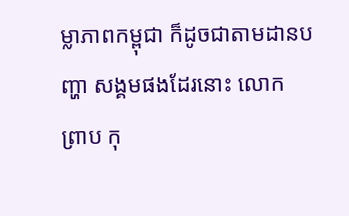ម្លាភាពកម្ពុជា ក៏ដូចជាតាមដានបញ្ហា សង្គមផងដែរនោះ លោក ព្រាប កុ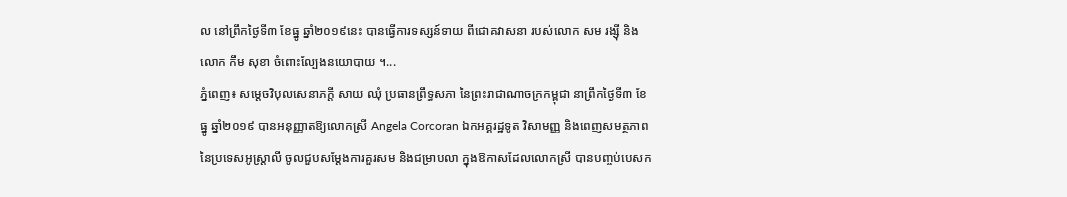ល នៅព្រឹកថ្ងៃទី៣ ខែធ្នូ ឆ្នាំ២០១៩នេះ បានធ្វើការទស្សន៍ទាយ ពីជោគវាសនា របស់លោក សម រង្ស៊ី និងលោក កឹម សុខា ចំពោះល្បែងនយោបាយ ។...
ភ្នំពេញ៖ សម្តេចវិបុលសេនាភក្តី សាយ ឈុំ ប្រធានព្រឹទ្ធសភា នៃព្រះរាជាណាចក្រកម្ពុជា នាព្រឹកថ្ងៃទី៣ ខែធ្នូ ឆ្នាំ២០១៩ បានអនុញ្ញាតឱ្យលោកស្រី Angela Corcoran ឯកអគ្គរដ្ឋទូត វិសាមញ្ញ និងពេញសមត្ថភាព នៃប្រទេសអូស្រ្តាលី ចូលជួបសម្តែងការគួរសម និងជម្រាបលា ក្នុងឱកាសដែលលោកស្រី បានបញ្ចប់បេសក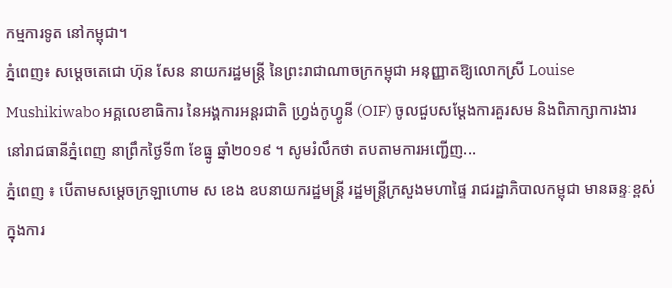កម្មការទូត នៅកម្ពុជា។
ភ្នំពេញ៖ សម្តេចតេជោ ហ៊ុន សែន នាយករដ្ឋមន្រ្តី នៃព្រះរាជាណាចក្រកម្ពុជា អនុញ្ញាតឱ្យលោកស្រី Louise Mushikiwabo អគ្គលេខាធិការ នៃអង្គការអន្តរជាតិ ហ្វ្រង់កូហ្វូនី (OIF) ចូលជួបសម្តែងការគួរសម និងពិភាក្សាការងារ នៅរាជធានីភ្នំពេញ នាព្រឹកថ្ងៃទី៣ ខែធ្នូ ឆ្នាំ២០១៩ ។ សូមរំលឹកថា តបតាមការអញ្ជើញ...
ភ្នំពេញ ៖ បើតាមសម្តេចក្រឡាហោម ស ខេង ឧបនាយករដ្ឋមន្ត្រី រដ្ឋមន្ត្រីក្រសួងមហាផ្ទៃ រាជរដ្ឋាភិបាលកម្ពុជា មានឆន្ទៈខ្ពស់ ក្នុងការ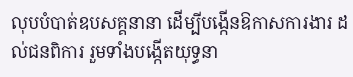លុបបំបាត់ឧបសគ្គនានា ដើម្បីបង្កើនឱកាសការងារ ដល់ជនពិការ រួមទាំងបង្កើតយុទ្ធនា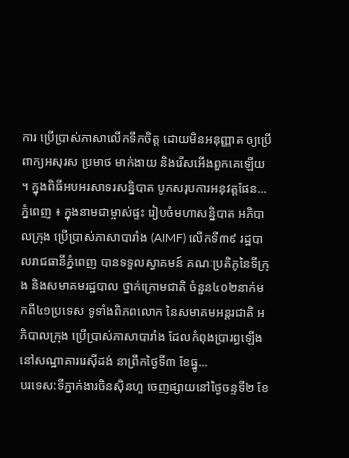ការ ប្រើប្រាស់ភាសាលើកទឹកចិត្ត ដោយមិនអនុញ្ញាត ឲ្យប្រើពាក្យអសុរស ប្រមាថ មាក់ងាយ និងរើសអើងពួកគេឡើយ ។ ក្នុងពិធីអបអរសាទរសន្និបាត បូកសរុបការអនុវត្តផែន...
ភ្នំពេញ ៖ ក្នុងនាមជាម្ចាស់ផ្ទះ រៀបចំមហាសន្និបាត អភិបាលក្រុង ប្រើប្រាស់ភាសាបារាំង (AIMF) លើកទី៣៩ រដ្ឋបាលរាជធានីភ្នំពេញ បានទទួលស្វាគមន៍ គណៈប្រតិភូនៃទីក្រុង និងសមាគមរដ្ឋបាល ថ្នាក់ក្រោមជាតិ ចំនួន៤០២នាក់មកពី៤១ប្រទេស ទូទាំងពិភពលោក នៃសមាគមអន្តរជាតិ អភិបាលក្រុង ប្រើប្រាស់ភាសាបារាំង ដែលកំពុងប្រារព្ធឡើង នៅសណ្ឋាគាររេស៊ីដង់ នាព្រឹកថ្ងៃទី៣ ខែធ្នូ...
បរទេស:ទីភ្នាក់ងារចិនស៊ិនហួ ចេញផ្សាយនៅថ្ងៃចន្ទទី២ ខែ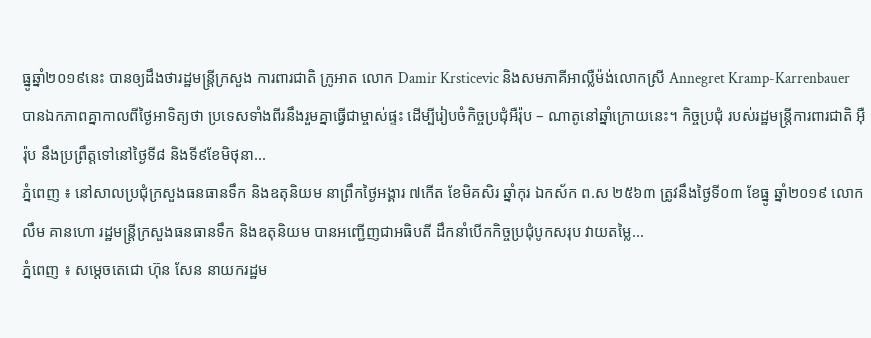ធ្នូឆ្នាំ២០១៩នេះ បានឲ្យដឹងថារដ្ឋមន្រ្តីក្រសួង ការពារជាតិ ក្រូអាត លោក Damir Krsticevic និងសមភាគីអាល្លឺម៉ង់លោកស្រី Annegret Kramp-Karrenbauer បានឯកភាពគ្នាកាលពីថ្ងៃអាទិត្យថា ប្រទេសទាំងពីរនឹងរួមគ្នាធ្វើជាម្ចាស់ផ្ទះ ដើម្បីរៀបចំកិច្ចប្រជុំអឺរ៉ុប – ណាតូនៅឆ្នាំក្រោយនេះ។ កិច្ចប្រជុំ របស់រដ្ឋមន្ត្រីការពារជាតិ អ៊ឺរ៉ុប នឹងប្រព្រឹត្តទៅនៅថ្ងៃទី៨ និងទី៩ខែមិថុនា...
ភ្នំពេញ ៖ នៅសាលប្រជុំក្រសួងធនធានទឹក និងឧតុនិយម នាព្រឹកថ្ងៃអង្គារ ៧កើត ខែមិគសិរ ឆ្នាំកុរ ឯកស័ក ព.ស ២៥៦៣ ត្រូវនឹងថ្ងៃទី០៣ ខែធ្នូ ឆ្នាំ២០១៩ លោក លឹម គានហោ រដ្ឋមន្រ្តីក្រសួងធនធានទឹក និងឧតុនិយម បានអញ្ជើញជាអធិបតី ដឹកនាំបើកកិច្ចប្រជុំបូកសរុប វាយតម្លៃ...
ភ្នំពេញ ៖ សម្តេចតេជោ ហ៊ុន សែន នាយករដ្ឋម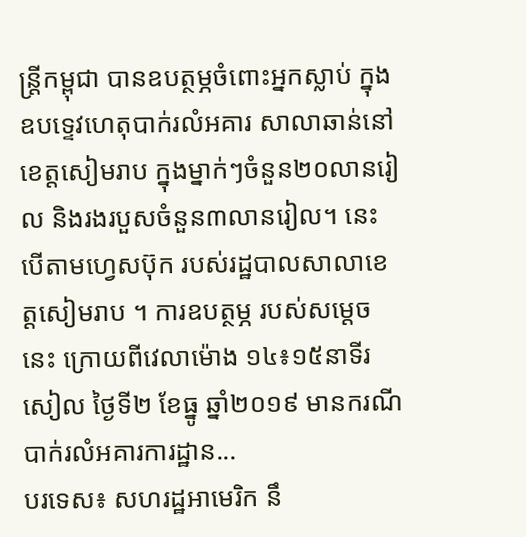ន្រ្តីកម្ពុជា បានឧបត្ថម្ភចំពោះអ្នកស្លាប់ ក្នុងឧបទ្ទេវហេតុបាក់រលំអគារ សាលាឆាន់នៅខេត្តសៀមរាប ក្នុងម្នាក់ៗចំនួន២០លានរៀល និងរងរបួសចំនួន៣លានរៀល។ នេះបើតាមហ្វេសប៊ុក របស់រដ្ឋបាលសាលាខេត្តសៀមរាប ។ ការឧបត្ថម្ភ របស់សម្តេចនេះ ក្រោយពីវេលាម៉ោង ១៤៖១៥នាទីរសៀល ថ្ងៃទី២ ខែធ្នូ ឆ្នាំ២០១៩ មានករណីបាក់រលំអគារការដ្ឋាន...
បរទេស៖ សហរដ្ឋអាមេរិក នឹ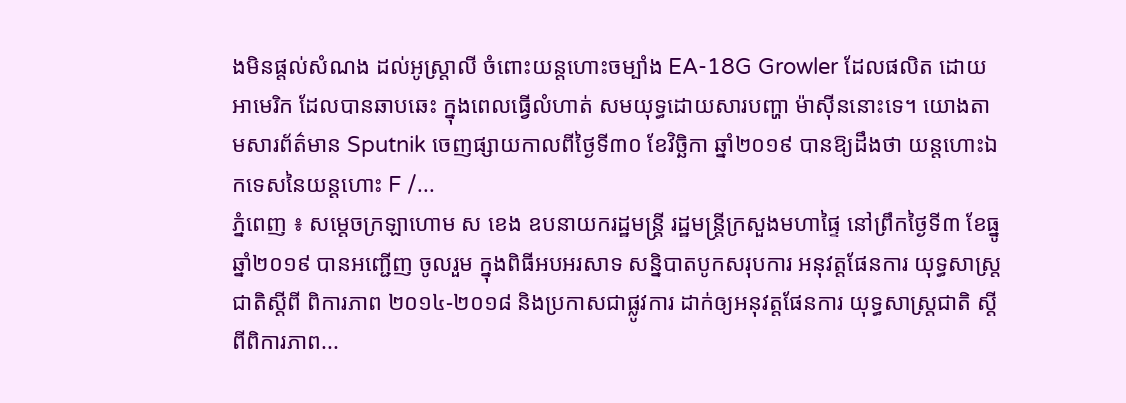ងមិនផ្តល់សំណង ដល់អូស្រ្តាលី ចំពោះយន្ដហោះចម្បាំង EA-18G Growler ដែលផលិត ដោយអាមេរិក ដែលបានឆាបឆេះ ក្នុងពេលធ្វើលំហាត់ សមយុទ្ធដោយសារបញ្ហា ម៉ាស៊ីននោះទេ។ យោងតាមសារព័ត៌មាន Sputnik ចេញផ្សាយកាលពីថ្ងៃទី៣០ ខែវិច្ឆិកា ឆ្នាំ២០១៩ បានឱ្យដឹងថា យន្តហោះឯកទេសនៃយន្ដហោះ F /...
ភ្នំពេញ ៖ សម្តេចក្រឡាហោម ស ខេង ឧបនាយករដ្ឋមន្ត្រី រដ្ឋមន្ត្រីក្រសួងមហាផ្ទៃ នៅព្រឹកថ្ងៃទី៣ ខែធ្នូ ឆ្នាំ២០១៩ បានអញ្ជើញ ចូលរួម ក្នុងពិធីអបអរសាទ សន្និបាតបូកសរុបការ អនុវត្តផែនការ យុទ្ធសាស្ត្រជាតិស្តីពី ពិការភាព ២០១៤-២០១៨ និងប្រកាសជាផ្លូវការ ដាក់ឲ្យអនុវត្តផែនការ យុទ្ធសាស្ត្រជាតិ ស្តីពីពិការភាព...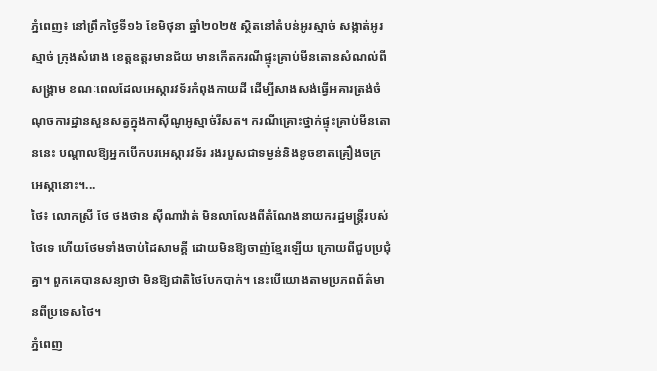ភ្នំពេញ៖ នៅព្រឹកថ្ងៃទី១៦ ខែមិថុនា ឆ្នាំ២០២៥ ស្ថិតនៅតំបន់អូរស្មាច់ សង្កាត់អូរស្មាច់ ក្រុងសំរោង ខេត្តឧត្តរមានជ័យ មានកើតករណីផ្ទុះគ្រាប់មីនតោនសំណល់ពីសង្គ្រាម ខណៈពេលដែលអេស្ការវទ័រកំពុងកាយដី ដើម្បីសាងសង់ធ្វើអគារត្រង់ចំណុចការដ្ឋានសួនសត្វក្នុងកាស៊ីណូអូស្មាច់រីសត។ ករណីគ្រោះថ្នាក់ផ្ទុះគ្រាប់មីនតោននេះ បណ្តាលឱ្យអ្នកបើកបរអេស្ការវទ័រ រងរបួសជាទម្ងន់និងខូចខាតគ្រឿងចក្រអេស្កានោះ។...
ថៃ៖ លោកស្រី ថែ ថងថាន ស៊ីណាវ៉ាត់ មិនលាលែងពីតំណែងនាយករដ្ឋមន្រ្តីរបស់ថៃទេ ហើយថែមទាំងចាប់ដៃសាមគ្គី ដោយមិនឱ្យចាញ់ខ្មែរឡើយ ក្រោយពីជួបប្រជុំគ្នា។ ពួកគេបានសន្យាថា មិនឱ្យជាតិថៃបែកបាក់។ នេះបើយោងតាមប្រភពព័ត៌មានពីប្រទេសថៃ។
ភ្នំពេញ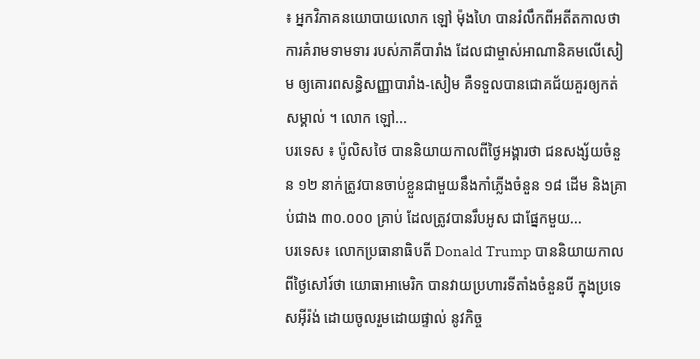៖ អ្នកវិភាគនយោបាយលោក ឡៅ ម៉ុងហៃ បានរំលឹកពីអតីតកាលថា ការគំរាមទាមទារ របស់ភាគីបារាំង ដែលជាម្ចាស់អាណានិគមលើសៀម ឲ្យគោរពសន្ធិសញ្ញាបារាំង-សៀម គឺទទួលបានជោគជ័យគួរឲ្យកត់សម្គាល់ ។ លោក ឡៅ...
បរទេស ៖ ប៉ូលិសថៃ បាននិយាយកាលពីថ្ងៃអង្គារថា ជនសង្ស័យចំនួន ១២ នាក់ត្រូវបានចាប់ខ្លួនជាមួយនឹងកាំភ្លើងចំនួន ១៨ ដើម និងគ្រាប់ជាង ៣០.០០០ គ្រាប់ ដែលត្រូវបានរឹបអូស ជាផ្នែកមួយ...
បរទេស៖ លោកប្រធានាធិបតី Donald Trump បាននិយាយកាលពីថ្ងៃសៅរ៍ថា យោធាអាមេរិក បានវាយប្រហារទីតាំងចំនួនបី ក្នុងប្រទេសអ៊ីរ៉ង់ ដោយចូលរួមដោយផ្ទាល់ នូវកិច្ច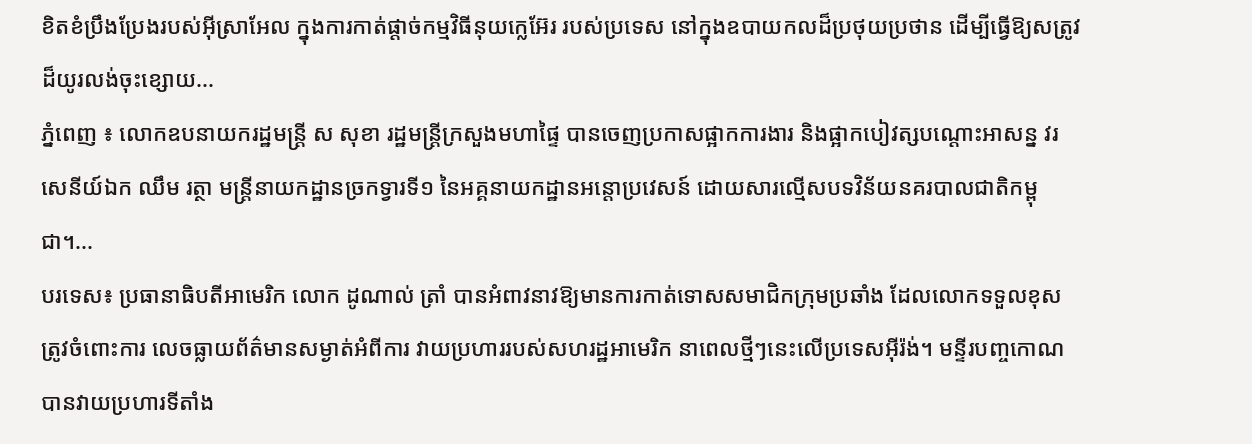ខិតខំប្រឹងប្រែងរបស់អ៊ីស្រាអែល ក្នុងការកាត់ផ្តាច់កម្មវិធីនុយក្លេអ៊ែរ របស់ប្រទេស នៅក្នុងឧបាយកលដ៏ប្រថុយប្រថាន ដើម្បីធ្វើឱ្យសត្រូវដ៏យូរលង់ចុះខ្សោយ...
ភ្នំពេញ ៖ លោកឧបនាយករដ្ឋមន្ដ្រី ស សុខា រដ្ឋមន្ដ្រីក្រសួងមហាផ្ទៃ បានចេញប្រកាសផ្អាកការងារ និងផ្អាកបៀវត្សបណ្ដោះអាសន្ន វរសេនីយ៍ឯក ឈឹម រត្ថា មន្ដ្រីនាយកដ្ឋានច្រកទ្វារទី១ នៃអគ្គនាយកដ្ឋានអន្ដោប្រវេសន៍ ដោយសារល្មើសបទវិន័យនគរបាលជាតិកម្ពុជា។...
បរទេស៖ ប្រធានាធិបតីអាមេរិក លោក ដូណាល់ ត្រាំ បានអំពាវនាវឱ្យមានការកាត់ទោសសមាជិកក្រុមប្រឆាំង ដែលលោកទទួលខុសត្រូវចំពោះការ លេចធ្លាយព័ត៌មានសម្ងាត់អំពីការ វាយប្រហាររបស់សហរដ្ឋអាមេរិក នាពេលថ្មីៗនេះលើប្រទេសអ៊ីរ៉ង់។ មន្ទីរបញ្ចកោណបានវាយប្រហារទីតាំង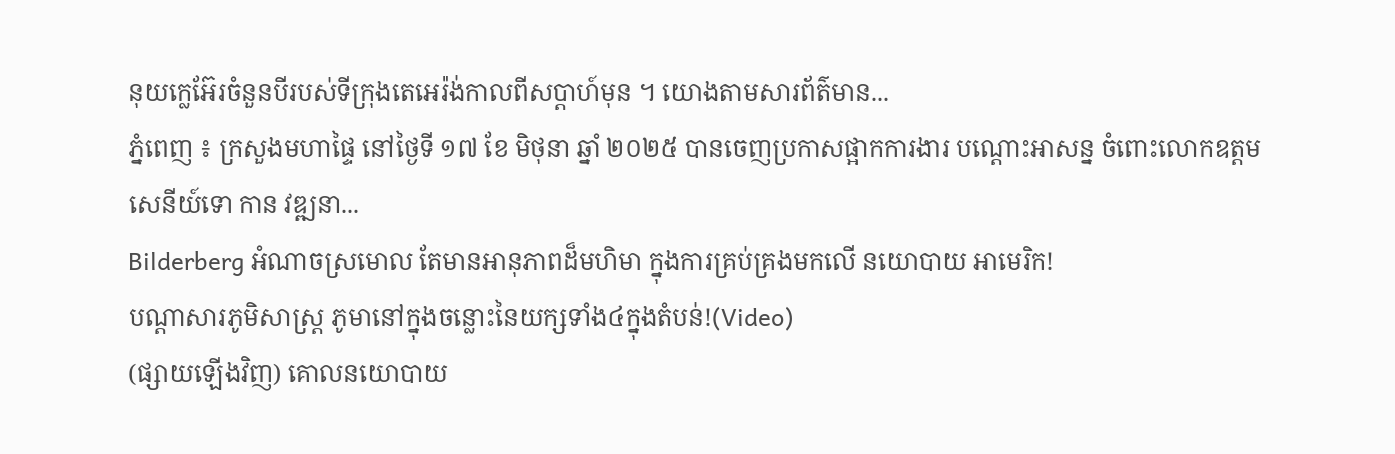នុយក្លេអ៊ែរចំនួនបីរបស់ទីក្រុងតេអេរ៉ង់កាលពីសប្តាហ៍មុន ។ យោងតាមសារព័ត៌មាន...
ភ្នំពេញ ៖ ក្រសួងមហាផ្ទៃ នៅថ្ងៃទី ១៧ ខែ មិថុនា ឆ្នាំ ២០២៥ បានចេញប្រកាសផ្អាកការងារ បណ្ដោះអាសន្ន ចំពោះលោកឧត្ដមសេនីយ៍ទោ កាន វឌ្ឍនា...
Bilderberg អំណាចស្រមោល តែមានអានុភាពដ៏មហិមា ក្នុងការគ្រប់គ្រងមកលើ នយោបាយ អាមេរិក!
បណ្ដាសារភូមិសាស្រ្ត ភូមានៅក្នុងចន្លោះនៃយក្សទាំង៤ក្នុងតំបន់!(Video)
(ផ្សាយឡើងវិញ) គោលនយោបាយ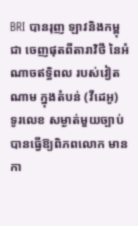BRI បានរុញ ឡាវនិងកម្ពុជា ចេញផុតពីតារាវិថី នៃអំណាចឥទ្ធិពល របស់វៀតណាម ក្នុងតំបន់ (វីដេអូ)
ទូរលេខ សម្ងាត់មួយច្បាប់ បានធ្វើឱ្យពិភពលោក មានកា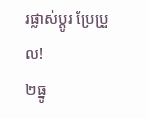រផ្លាស់ប្ដូរ ប្រែប្រួល!
២ធ្នូ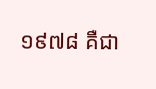១៩៧៨ គឺជា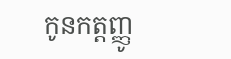កូនកត្តញ្ញូ